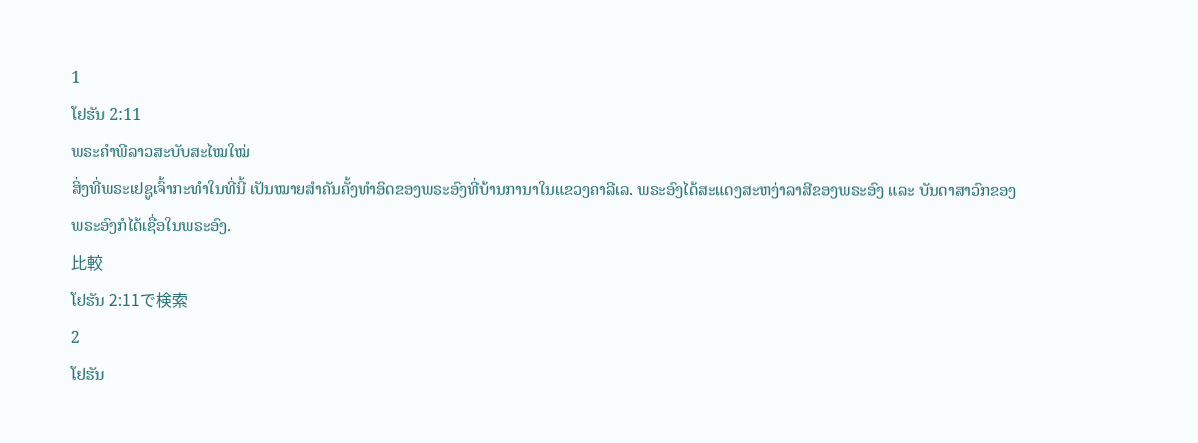1
ໂຢຮັນ 2:11
ພຣະຄຳພີລາວສະບັບສະໄໝໃໝ່
ສິ່ງທີ່ພຣະເຢຊູເຈົ້າກະທຳໃນທີ່ນີ້ ເປັນໝາຍສຳຄັນຄັ້ງທຳອິດຂອງພຣະອົງທີ່ບ້ານການາໃນແຂວງຄາລີເລ. ພຣະອົງໄດ້ສະແດງສະຫງ່າລາສີຂອງພຣະອົງ ແລະ ບັນດາສາວົກຂອງພຣະອົງກໍໄດ້ເຊື່ອໃນພຣະອົງ.
比較
ໂຢຮັນ 2:11で検索
2
ໂຢຮັນ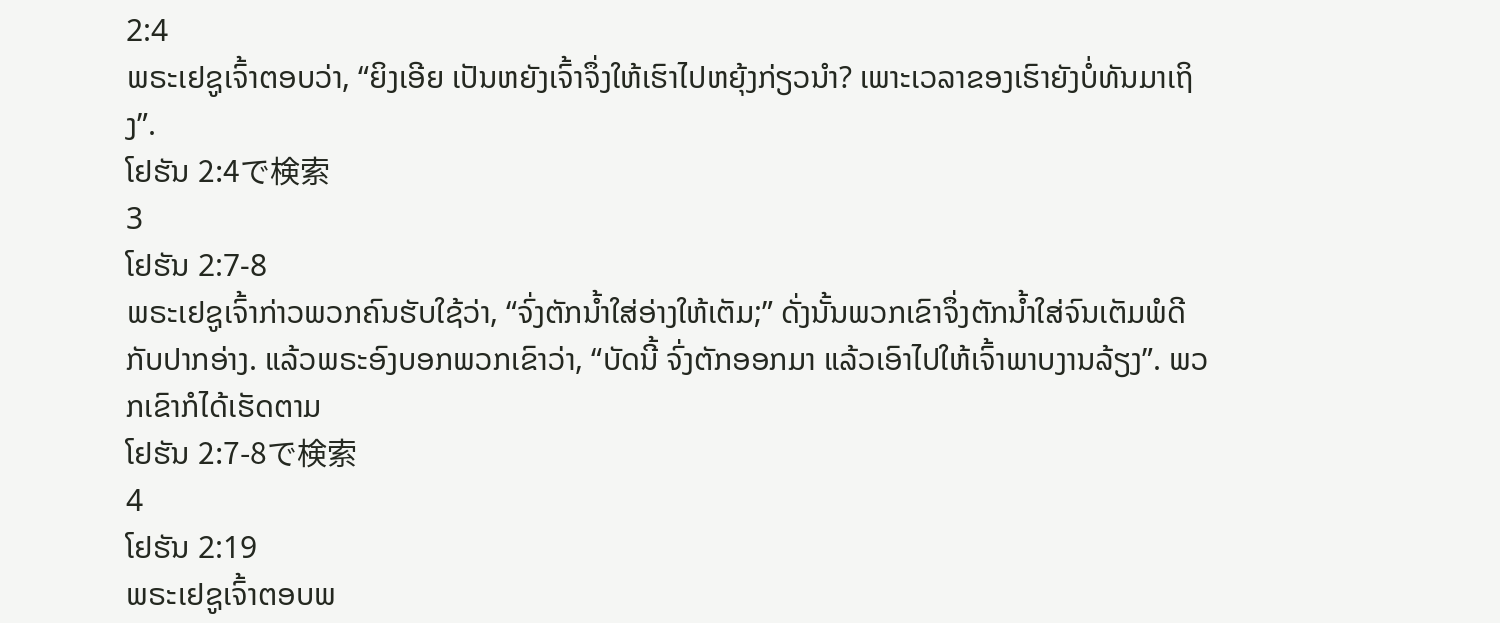2:4
ພຣະເຢຊູເຈົ້າຕອບວ່າ, “ຍິງເອີຍ ເປັນຫຍັງເຈົ້າຈຶ່ງໃຫ້ເຮົາໄປຫຍຸ້ງກ່ຽວນໍາ? ເພາະເວລາຂອງເຮົາຍັງບໍ່ທັນມາເຖິງ”.
ໂຢຮັນ 2:4で検索
3
ໂຢຮັນ 2:7-8
ພຣະເຢຊູເຈົ້າກ່າວພວກຄົນຮັບໃຊ້ວ່າ, “ຈົ່ງຕັກນ້ຳໃສ່ອ່າງໃຫ້ເຕັມ;” ດັ່ງນັ້ນພວກເຂົາຈຶ່ງຕັກນ້ຳໃສ່ຈົນເຕັມພໍດີກັບປາກອ່າງ. ແລ້ວພຣະອົງບອກພວກເຂົາວ່າ, “ບັດນີ້ ຈົ່ງຕັກອອກມາ ແລ້ວເອົາໄປໃຫ້ເຈົ້າພາບງານລ້ຽງ”. ພວກເຂົາກໍໄດ້ເຮັດຕາມ
ໂຢຮັນ 2:7-8で検索
4
ໂຢຮັນ 2:19
ພຣະເຢຊູເຈົ້າຕອບພ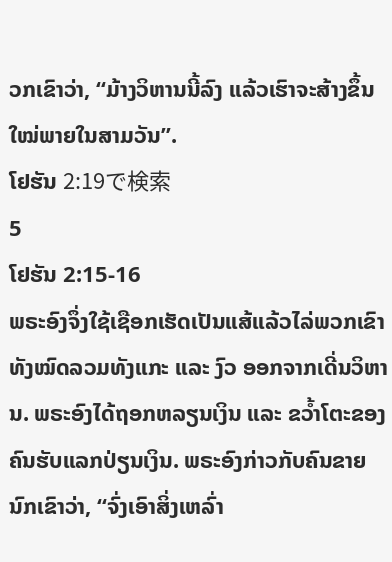ວກເຂົາວ່າ, “ມ້າງວິຫານນີ້ລົງ ແລ້ວເຮົາຈະສ້າງຂຶ້ນໃໝ່ພາຍໃນສາມວັນ”.
ໂຢຮັນ 2:19で検索
5
ໂຢຮັນ 2:15-16
ພຣະອົງຈຶ່ງໃຊ້ເຊືອກເຮັດເປັນແສ້ແລ້ວໄລ່ພວກເຂົາທັງໝົດລວມທັງແກະ ແລະ ງົວ ອອກຈາກເດີ່ນວິຫານ. ພຣະອົງໄດ້ຖອກຫລຽນເງິນ ແລະ ຂວ້ຳໂຕະຂອງຄົນຮັບແລກປ່ຽນເງິນ. ພຣະອົງກ່າວກັບຄົນຂາຍນົກເຂົາວ່າ, “ຈົ່ງເອົາສິ່ງເຫລົ່າ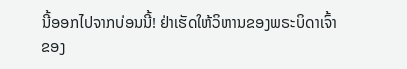ນີ້ອອກໄປຈາກບ່ອນນີ້! ຢ່າເຮັດໃຫ້ວິຫານຂອງພຣະບິດາເຈົ້າຂອງ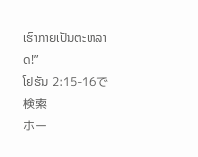ເຮົາກາຍເປັນຕະຫລາດ!”
ໂຢຮັນ 2:15-16で検索
ホー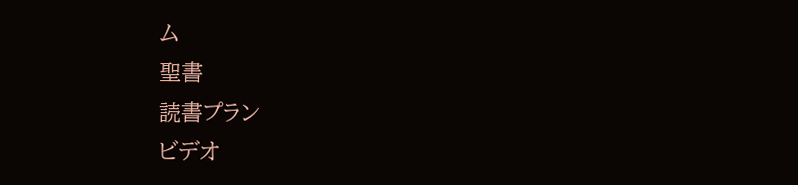ム
聖書
読書プラン
ビデオ